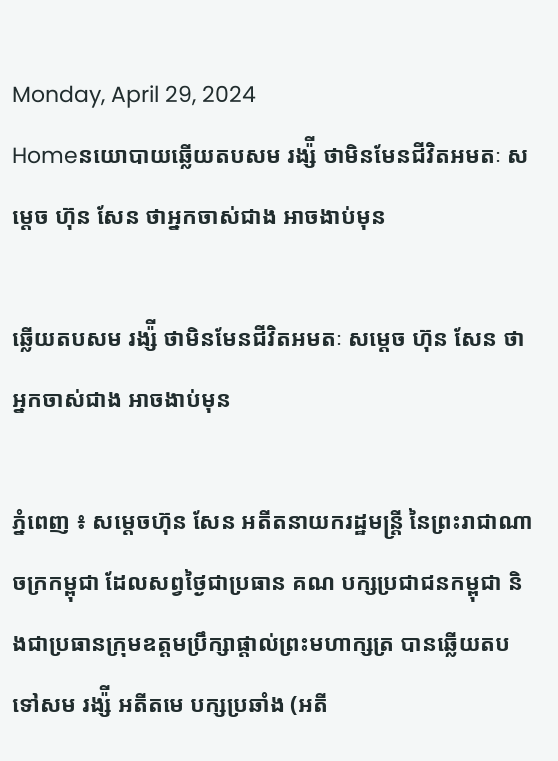Monday, April 29, 2024
Homeនយោបាយឆ្លើយតបសម រង្ស៉ី ថាមិនមែនជីវិតអមតៈ សម្តេច ហ៊ុន សែន ថាអ្នកចាស់ជាង អាចងាប់មុន

ឆ្លើយតបសម រង្ស៉ី ថាមិនមែនជីវិតអមតៈ សម្តេច ហ៊ុន សែន ថាអ្នកចាស់ជាង អាចងាប់មុន

ភ្នំពេញ ៖ សម្តេចហ៊ុន សែន អតីតនាយករដ្ឋមន្ត្រី នៃព្រះរាជាណាចក្រកម្ពុជា ដែលសព្វថ្ងៃជាប្រធាន គណ បក្សប្រជាជនកម្ពុជា និងជាប្រធានក្រុមឧត្តមប្រឹក្សាផ្តាល់ព្រះមហាក្សត្រ បានឆ្លើយតបទៅសម រង្ស៉ី អតីតមេ បក្សប្រឆាំង (អតី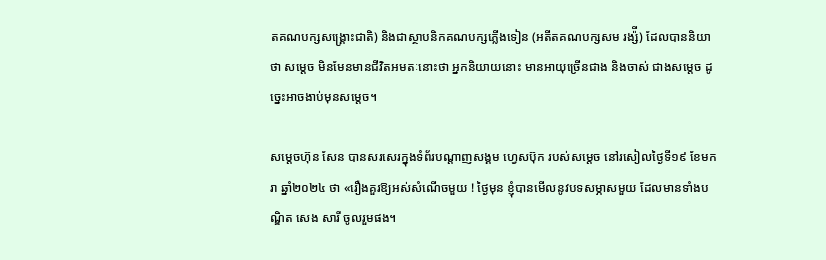តគណបក្សសង្គ្រោះជាតិ) និងជាស្ថាបនិកគណបក្សភ្លើងទៀន (អតីតគណបក្សសម រង្ស៉ី) ដែលបាននិយាថា សម្តេច មិនមែនមានជីវិតអមតៈនោះថា អ្នកនិយាយនោះ មានអាយុច្រើនជាង និងចាស់ ជាងសម្តេច ដូច្នេះអាចងាប់មុនសម្តេច។

សម្តេចហ៊ុន សែន បានសរសេរក្នុងទំព័របណ្តាញសង្គម ហ្វេសប៊ុក របស់សម្តេច នៅរសៀលថ្ងៃទី១៩ ខែមករា ឆ្នាំ២០២៤ ថា «រឿងគួរឱ្យអស់សំណើចមួយ ! ថ្ងៃមុន ខ្ញុំបានមើលនូវបទសម្ភាសមួយ ដែលមានទាំងបណ្ឌិត សេង សារី ចូលរួមផង។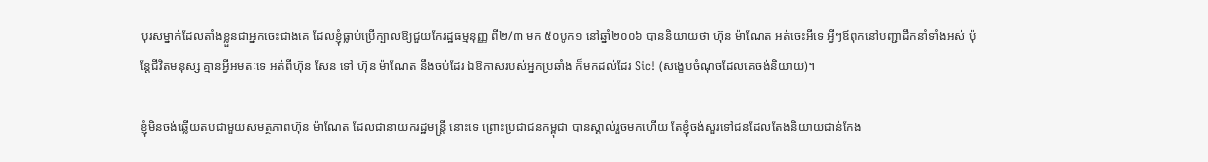បុរសម្នាក់ដែលតាំងខ្លួនជាអ្នកចេះជាងគេ ដែលខ្ញុំធ្លាប់ប្រើក្បាលឱ្យជួយកែរដ្ឋធម្មនុញ្ញ ពី២/៣ មក ៥០បូក១ នៅឆ្នាំ២០០៦ បាននិយាយថា ហ៊ុន ម៉ាណែត អត់ចេះអីទេ អ្វីៗឪពុកនៅបញ្ជាដឹកនាំទាំងអស់ ប៉ុន្តែជីវិតមនុស្ស គ្មានអ្វីអមតៈទេ អត់ពីហ៊ុន សែន ទៅ ហ៊ុន ម៉ាណែត នឹងចប់ដែរ ឯឱកាសរបស់អ្នកប្រឆាំង ក៏មកដល់ដែរ Sic! (សង្ខេបចំណុចដែលគេចង់និយាយ)។

ខ្ញុំមិនចង់ឆ្លើយតបជាមួយសមត្ថភាពហ៊ុន ម៉ាណែត ដែលជានាយករដ្ឋមន្ត្រី នោះទេ ព្រោះប្រជាជនកម្ពុជា បានស្គាល់រួចមកហើយ តែខ្ញុំចង់សួរទៅជនដែលតែងនិយាយជាន់កែង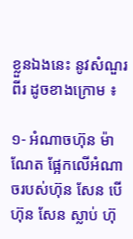ខ្លួនឯងនេះ នូវសំណួរពីរ ដូចខាងក្រោម ៖

១- អំណាចហ៊ុន ម៉ាណែត ផ្អែកលើអំណាចរបស់ហ៊ុន សែន បើហ៊ុន សែន ស្លាប់ ហ៊ុ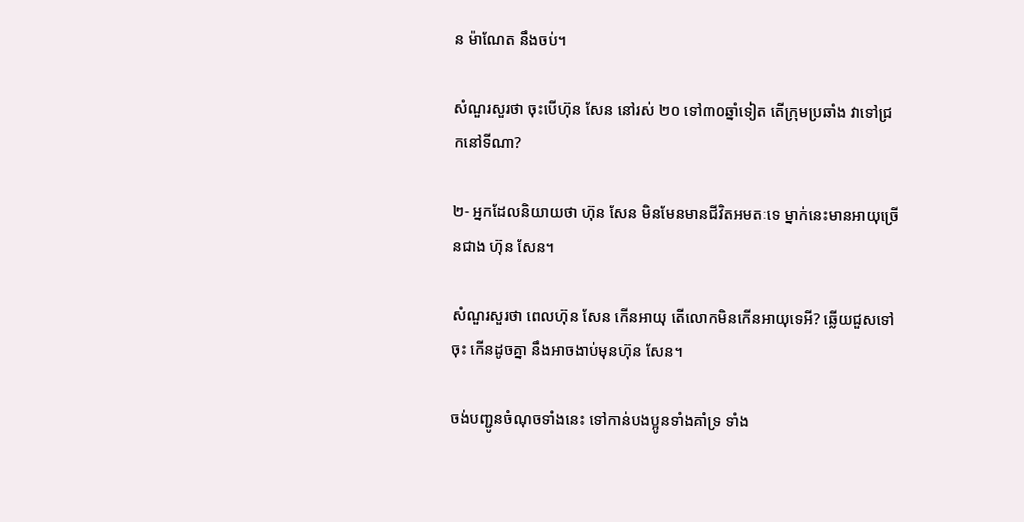ន ម៉ាណែត នឹងចប់។

សំណួរសួរថា ចុះបើហ៊ុន សែន នៅរស់ ២០ ទៅ៣០ឆ្នាំទៀត តើក្រុមប្រឆាំង វាទៅជ្រកនៅទីណា?

២- អ្នកដែលនិយាយថា ហ៊ុន សែន មិនមែនមានជីវិតអមតៈទេ ម្នាក់នេះមានអាយុច្រើនជាង ហ៊ុន សែន។

សំណួរសួរថា ពេលហ៊ុន សែន កើនអាយុ តើលោកមិនកើនអាយុទេអី? ឆ្លើយជួសទៅចុះ កើនដូចគ្នា នឹងអាចងាប់មុនហ៊ុន សែន។

ចង់បញ្ជូនចំណុចទាំងនេះ ទៅកាន់បងប្អូនទាំងគាំទ្រ ទាំង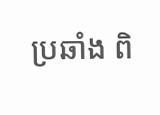ប្រឆាំង ពិ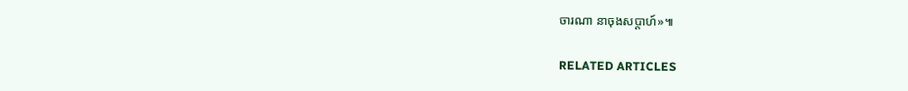ចារណា នាចុងសប្តាហ៍»៕

RELATED ARTICLES